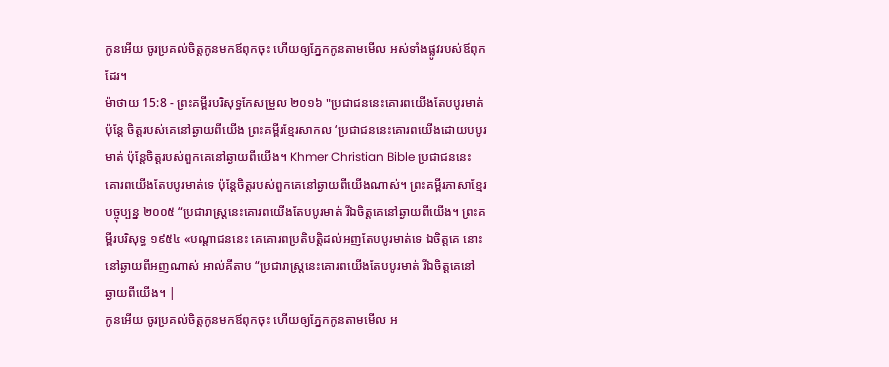កូនអើយ ចូរប្រគល់ចិត្តកូនមកឪពុកចុះ ហើយឲ្យភ្នែកកូនតាមមើល អស់ទាំងផ្លូវរបស់ឪពុកដែរ។
ម៉ាថាយ 15:8 - ព្រះគម្ពីរបរិសុទ្ធកែសម្រួល ២០១៦ "ប្រជាជននេះគោរពយើងតែបបូរមាត់ ប៉ុន្តែ ចិត្តរបស់គេនៅឆ្ងាយពីយើង ព្រះគម្ពីរខ្មែរសាកល ‘ប្រជាជននេះគោរពយើងដោយបបូរមាត់ ប៉ុន្តែចិត្តរបស់ពួកគេនៅឆ្ងាយពីយើង។ Khmer Christian Bible ប្រជាជននេះគោរពយើងតែបបូរមាត់ទេ ប៉ុន្ដែចិត្ដរបស់ពួកគេនៅឆ្ងាយពីយើងណាស់។ ព្រះគម្ពីរភាសាខ្មែរបច្ចុប្បន្ន ២០០៥ “ប្រជារាស្ត្រនេះគោរពយើងតែបបូរមាត់ រីឯចិត្តគេនៅឆ្ងាយពីយើង។ ព្រះគម្ពីរបរិសុទ្ធ ១៩៥៤ «បណ្តាជននេះ គេគោរពប្រតិបត្តិដល់អញតែបបូរមាត់ទេ ឯចិត្តគេ នោះនៅឆ្ងាយពីអញណាស់ អាល់គីតាប “ប្រជារាស្ដ្រនេះគោរពយើងតែបបូរមាត់ រីឯចិត្ដគេនៅឆ្ងាយពីយើង។ |
កូនអើយ ចូរប្រគល់ចិត្តកូនមកឪពុកចុះ ហើយឲ្យភ្នែកកូនតាមមើល អ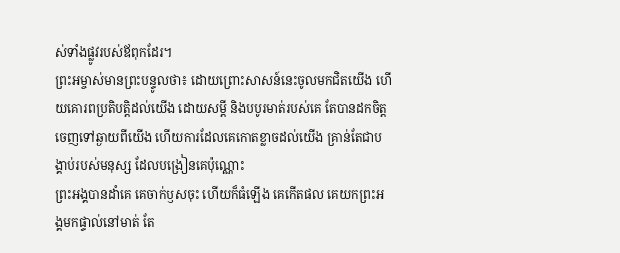ស់ទាំងផ្លូវរបស់ឪពុកដែរ។
ព្រះអម្ចាស់មានព្រះបន្ទូលថា៖ ដោយព្រោះសាសន៍នេះចូលមកជិតយើង ហើយគោរពប្រតិបត្តិដល់យើង ដោយសម្ដី និងបបូរមាត់របស់គេ តែបានដកចិត្តចេញទៅឆ្ងាយពីយើង ហើយការដែលគេកោតខ្លាចដល់យើង គ្រាន់តែជាបង្គាប់របស់មនុស្ស ដែលបង្រៀនគេប៉ុណ្ណោះ
ព្រះអង្គបានដាំគេ គេចាក់ឫសចុះ ហើយក៏ធំឡើង គេកើតផល គេយកព្រះអង្គមកផ្ទាល់នៅមាត់ តែ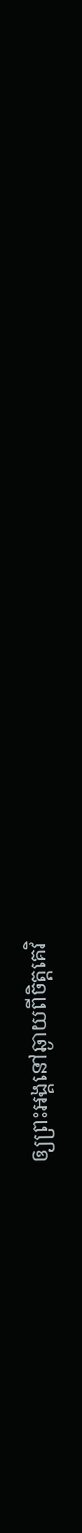ឲ្យព្រះអង្គនៅឆ្ងាយពីចិត្តគេវិ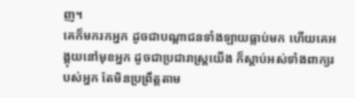ញ។
គេក៏មករកអ្នក ដូចជាបណ្ដាជនទាំងឡាយធ្លាប់មក ហើយគេអង្គុយនៅមុខអ្នក ដូចជាប្រជារាស្ត្រយើង ក៏ស្តាប់អស់ទាំងពាក្យរបស់អ្នក តែមិនប្រព្រឹត្តតាម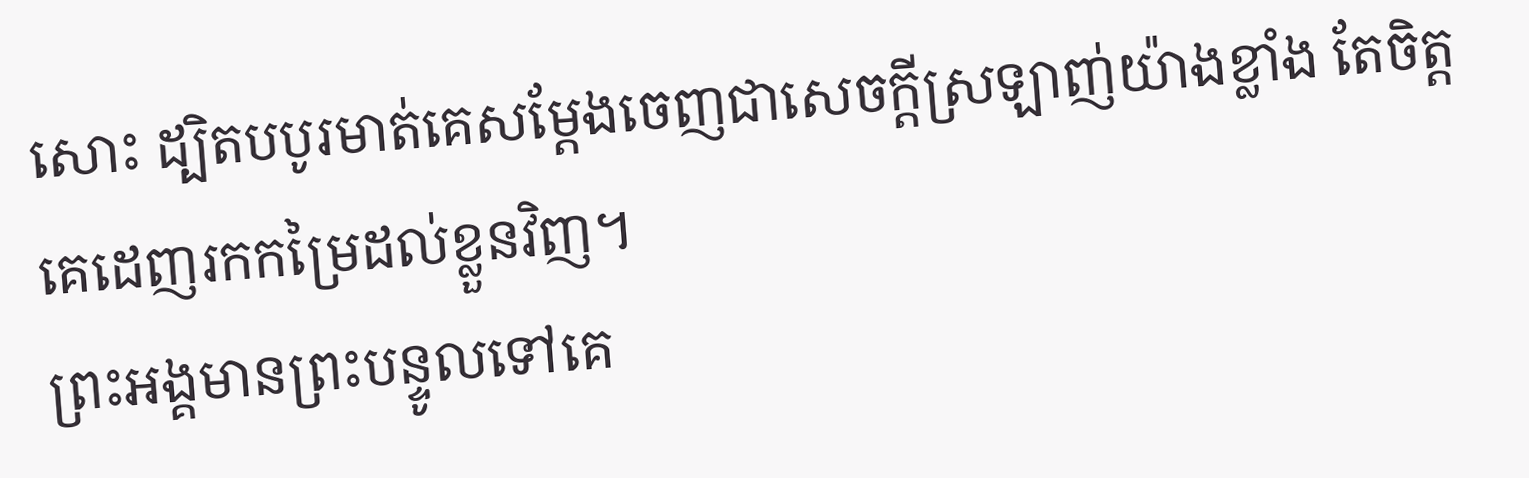សោះ ដ្បិតបបូរមាត់គេសម្ដែងចេញជាសេចក្ដីស្រឡាញ់យ៉ាងខ្លាំង តែចិត្តគេដេញរកកម្រៃដល់ខ្លួនវិញ។
ព្រះអង្គមានព្រះបន្ទូលទៅគេ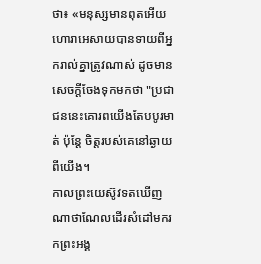ថា៖ «មនុស្សមានពុតអើយ ហោរាអេសាយបានទាយពីអ្នករាល់គ្នាត្រូវណាស់ ដូចមានសេចក្តីចែងទុកមកថា "ប្រជាជននេះគោរពយើងតែបបូរមាត់ ប៉ុន្តែ ចិត្តរបស់គេនៅឆ្ងាយពីយើង។
កាលព្រះយេស៊ូវទតឃើញណាថាណែលដើរសំដៅមករកព្រះអង្គ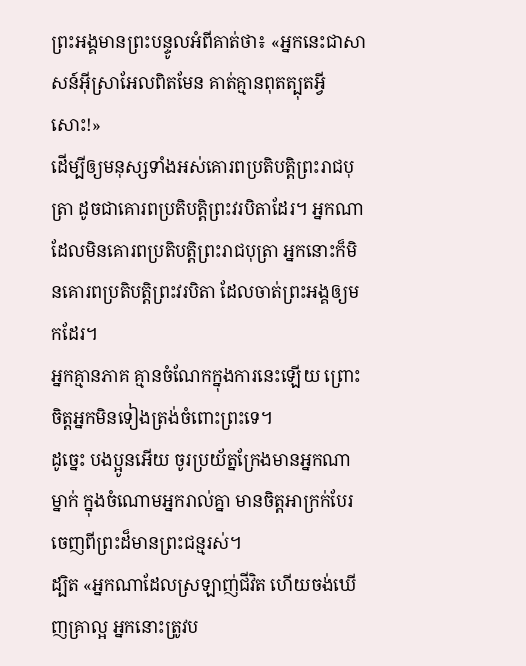ព្រះអង្គមានព្រះបន្ទូលអំពីគាត់ថា៖ «អ្នកនេះជាសាសន៍អ៊ីស្រាអែលពិតមែន គាត់គ្មានពុតត្បុតអ្វីសោះ!»
ដើម្បីឲ្យមនុស្សទាំងអស់គោរពប្រតិបត្តិព្រះរាជបុត្រា ដូចជាគោរពប្រតិបត្តិព្រះវរបិតាដែរ។ អ្នកណាដែលមិនគោរពប្រតិបត្តិព្រះរាជបុត្រា អ្នកនោះក៏មិនគោរពប្រតិបត្តិព្រះវរបិតា ដែលចាត់ព្រះអង្គឲ្យមកដែរ។
អ្នកគ្មានភាគ គ្មានចំណែកក្នុងការនេះឡើយ ព្រោះចិត្តអ្នកមិនទៀងត្រង់ចំពោះព្រះទេ។
ដូច្នេះ បងប្អូនអើយ ចូរប្រយ័ត្នក្រែងមានអ្នកណាម្នាក់ ក្នុងចំណោមអ្នករាល់គ្នា មានចិត្តអាក្រក់បែរចេញពីព្រះដ៏មានព្រះជន្មរស់។
ដ្បិត «អ្នកណាដែលស្រឡាញ់ជីវិត ហើយចង់ឃើញគ្រាល្អ អ្នកនោះត្រូវប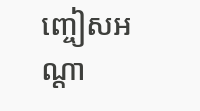ញ្ចៀសអណ្តា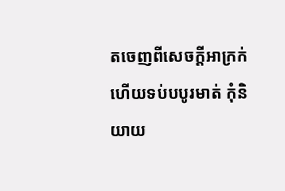តចេញពីសេចក្តីអាក្រក់ ហើយទប់បបូរមាត់ កុំនិយាយ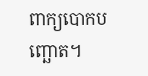ពាក្យបោកបញ្ឆោត។